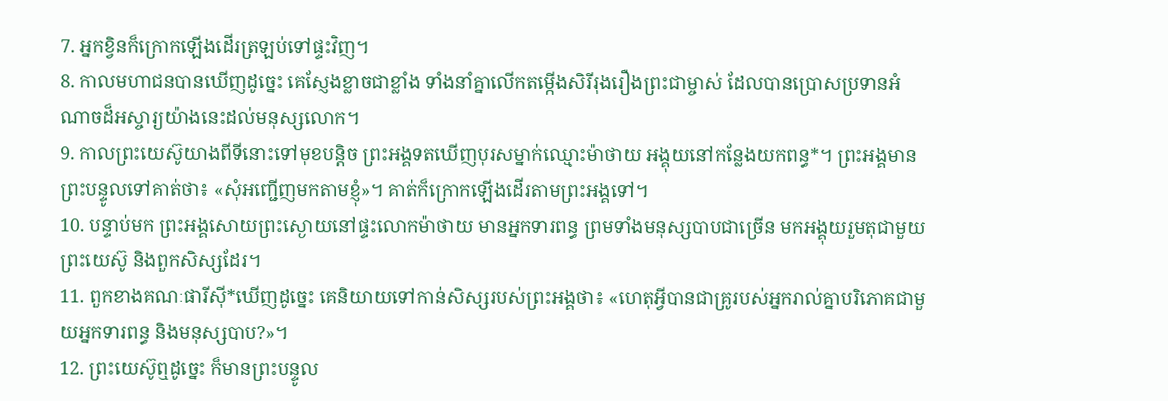7. អ្នកខ្វិនក៏ក្រោកឡើងដើរត្រឡប់ទៅផ្ទះវិញ។
8. កាលមហាជនបានឃើញដូច្នេះ គេស្ញែងខ្លាចជាខ្លាំង ទាំងនាំគ្នាលើកតម្កើងសិរីរុងរឿងព្រះជាម្ចាស់ ដែលបានប្រោសប្រទានអំណាចដ៏អស្ចារ្យយ៉ាងនេះដល់មនុស្សលោក។
9. កាលព្រះយេស៊ូយាងពីទីនោះទៅមុខបន្តិច ព្រះអង្គទតឃើញបុរសម្នាក់ឈ្មោះម៉ាថាយ អង្គុយនៅកន្លែងយកពន្ធ*។ ព្រះអង្គមានព្រះបន្ទូលទៅគាត់ថា៖ «សុំអញ្ជើញមកតាមខ្ញុំ»។ គាត់ក៏ក្រោកឡើងដើរតាមព្រះអង្គទៅ។
10. បន្ទាប់មក ព្រះអង្គសោយព្រះស្ងោយនៅផ្ទះលោកម៉ាថាយ មានអ្នកទារពន្ធ ព្រមទាំងមនុស្សបាបជាច្រើន មកអង្គុយរួមតុជាមួយព្រះយេស៊ូ និងពួកសិស្សដែរ។
11. ពួកខាងគណៈផារីស៊ី*ឃើញដូច្នេះ គេនិយាយទៅកាន់សិស្សរបស់ព្រះអង្គថា៖ «ហេតុអ្វីបានជាគ្រូរបស់អ្នករាល់គ្នាបរិភោគជាមួយអ្នកទារពន្ធ និងមនុស្សបាប?»។
12. ព្រះយេស៊ូឮដូច្នេះ ក៏មានព្រះបន្ទូល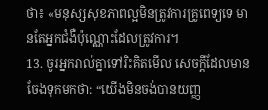ថា៖ «មនុស្សសុខភាពល្អមិនត្រូវការគ្រូពេទ្យទេ មានតែអ្នកជំងឺប៉ុណ្ណោះដែលត្រូវការ។
13. ចូរអ្នករាល់គ្នាទៅរិះគិតមើល សេចក្ដីដែលមានចែងទុកមកថា: “យើងមិនចង់បានយញ្ញ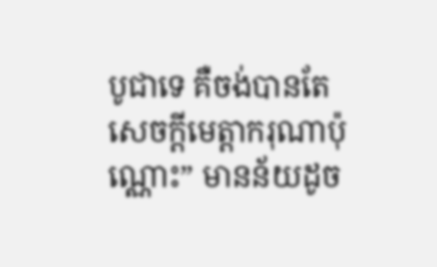បូជាទេ គឺចង់បានតែសេចក្ដីមេត្តាករុណាប៉ុណ្ណោះ” មានន័យដូច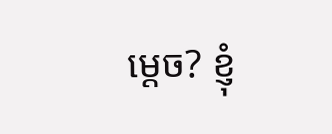ម្ដេច? ខ្ញុំ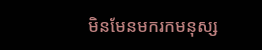មិនមែនមករកមនុស្ស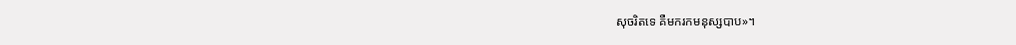សុចរិតទេ គឺមករកមនុស្សបាប»។